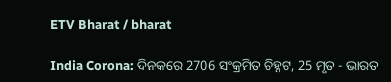ETV Bharat / bharat

India Corona: ଦିନକରେ 2706 ସଂକ୍ରମିତ ଚିହ୍ନଟ, 25 ମୃତ - ଭାରତ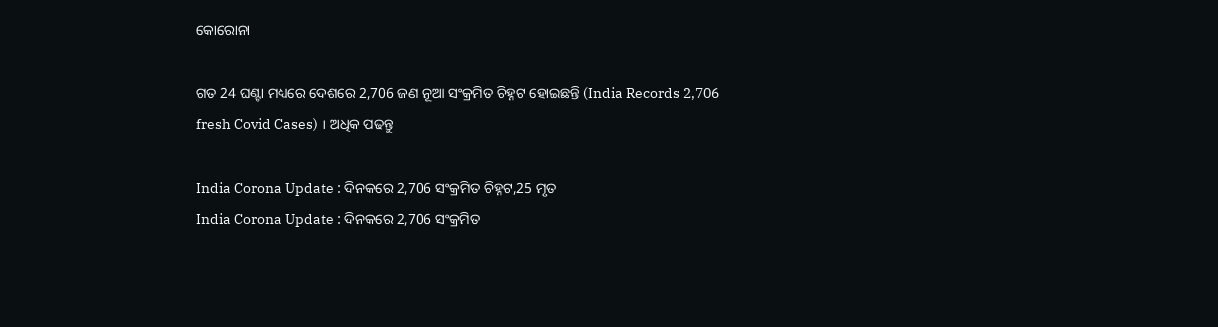କୋରୋନା

ଗତ 24 ଘଣ୍ଟା ମଧ୍ୟରେ ଦେଶରେ 2,706 ଜଣ ନୂଆ ସଂକ୍ରମିତ ଚିହ୍ନଟ ହୋଇଛନ୍ତି (India Records 2,706 fresh Covid Cases) । ଅଧିକ ପଢନ୍ତୁ

India Corona Update : ଦିନକରେ 2,706 ସଂକ୍ରମିତ ଚିହ୍ନଟ,25 ମୃତ
India Corona Update : ଦିନକରେ 2,706 ସଂକ୍ରମିତ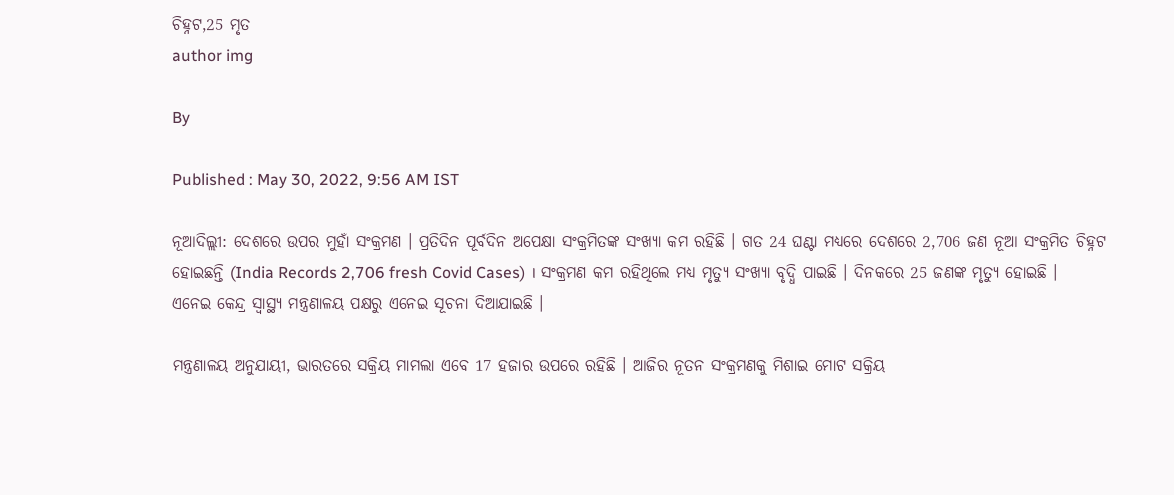ଚିହ୍ନଟ,25 ମୃତ
author img

By

Published : May 30, 2022, 9:56 AM IST

ନୂଆଦିଲ୍ଲୀ: ଦେଶରେ ଉପର ମୁହାଁ ସଂକ୍ରମଣ । ପ୍ରତିଦିନ ପୂର୍ବଦିନ ଅପେକ୍ଷା ସଂକ୍ରମିତଙ୍କ ସଂଖ୍ୟା କମ ରହିଛି । ଗତ 24 ଘଣ୍ଟା ମଧ୍ୟରେ ଦେଶରେ 2,706 ଜଣ ନୂଆ ସଂକ୍ରମିତ ଚିହ୍ନଟ ହୋଇଛନ୍ତି (India Records 2,706 fresh Covid Cases) । ସଂକ୍ରମଣ କମ ରହିଥିଲେ ମଧ୍ୟ ମୃତ୍ୟୁ ସଂଖ୍ୟା ବୃଦ୍ଧି ପାଇଛି । ଦିନକରେ 25 ଜଣଙ୍କ ମୃତ୍ୟୁ ହୋଇଛି । ଏନେଇ କେନ୍ଦ୍ର ସ୍ବାସ୍ଥ୍ୟ ମନ୍ତ୍ରଣାଳୟ ପକ୍ଷରୁ ଏନେଇ ସୂଚନା ଦିଆଯାଇଛି ।

ମନ୍ତ୍ରଣାଳୟ ଅନୁଯାୟୀ, ଭାରତରେ ସକ୍ରିୟ ମାମଲା ଏବେ 17 ହଜାର ଉପରେ ରହିଛି । ଆଜିର ନୂତନ ସଂକ୍ରମଣକୁ ମିଶାଇ ମୋଟ ସକ୍ରିୟ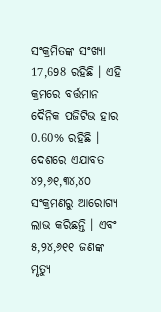ସଂକ୍ରମିତଙ୍କ ସଂଖ୍ୟା 17,698 ରହିଛି । ଏହି କ୍ରମରେ ବର୍ତ୍ତମାନ ଦୈନିକ ପଜିଟିଭ ହାର 0.60% ରହିଛି । ଦେଶରେ ଏଯାବତ ୪୨,୬୧,୩୪,୪୦ ସଂକ୍ରମଣରୁ ଆରୋଗ୍ୟ ଲାଭ କରିଛନ୍ତି । ଏବଂ ୫,୨୪,୬୧୧ ଜଣଙ୍କ ମୃତ୍ୟୁ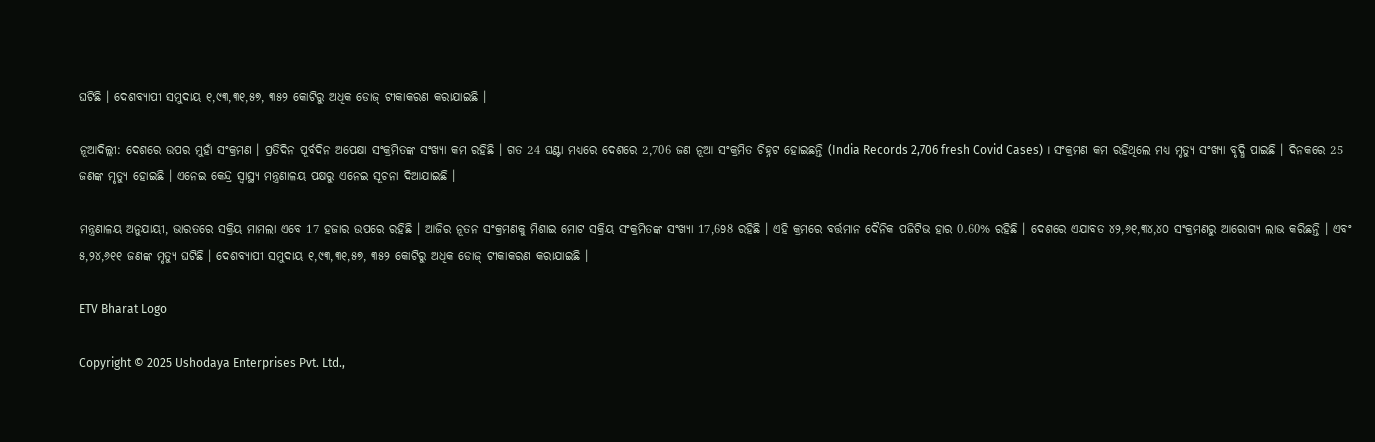ଘଟିଛି । ଦେଶବ୍ୟାପୀ ସମୁଦାୟ ୧,୯୩,୩୧,୫୭, ୩୫୨ କୋଟିରୁ ଅଧିକ ଡୋଜ୍ ଟୀକାକରଣ କରାଯାଇଛି ।

ନୂଆଦିଲ୍ଲୀ: ଦେଶରେ ଉପର ମୁହାଁ ସଂକ୍ରମଣ । ପ୍ରତିଦିନ ପୂର୍ବଦିନ ଅପେକ୍ଷା ସଂକ୍ରମିତଙ୍କ ସଂଖ୍ୟା କମ ରହିଛି । ଗତ 24 ଘଣ୍ଟା ମଧ୍ୟରେ ଦେଶରେ 2,706 ଜଣ ନୂଆ ସଂକ୍ରମିତ ଚିହ୍ନଟ ହୋଇଛନ୍ତି (India Records 2,706 fresh Covid Cases) । ସଂକ୍ରମଣ କମ ରହିଥିଲେ ମଧ୍ୟ ମୃତ୍ୟୁ ସଂଖ୍ୟା ବୃଦ୍ଧି ପାଇଛି । ଦିନକରେ 25 ଜଣଙ୍କ ମୃତ୍ୟୁ ହୋଇଛି । ଏନେଇ କେନ୍ଦ୍ର ସ୍ବାସ୍ଥ୍ୟ ମନ୍ତ୍ରଣାଳୟ ପକ୍ଷରୁ ଏନେଇ ସୂଚନା ଦିଆଯାଇଛି ।

ମନ୍ତ୍ରଣାଳୟ ଅନୁଯାୟୀ, ଭାରତରେ ସକ୍ରିୟ ମାମଲା ଏବେ 17 ହଜାର ଉପରେ ରହିଛି । ଆଜିର ନୂତନ ସଂକ୍ରମଣକୁ ମିଶାଇ ମୋଟ ସକ୍ରିୟ ସଂକ୍ରମିତଙ୍କ ସଂଖ୍ୟା 17,698 ରହିଛି । ଏହି କ୍ରମରେ ବର୍ତ୍ତମାନ ଦୈନିକ ପଜିଟିଭ ହାର 0.60% ରହିଛି । ଦେଶରେ ଏଯାବତ ୪୨,୬୧,୩୪,୪୦ ସଂକ୍ରମଣରୁ ଆରୋଗ୍ୟ ଲାଭ କରିଛନ୍ତି । ଏବଂ ୫,୨୪,୬୧୧ ଜଣଙ୍କ ମୃତ୍ୟୁ ଘଟିଛି । ଦେଶବ୍ୟାପୀ ସମୁଦାୟ ୧,୯୩,୩୧,୫୭, ୩୫୨ କୋଟିରୁ ଅଧିକ ଡୋଜ୍ ଟୀକାକରଣ କରାଯାଇଛି ।

ETV Bharat Logo

Copyright © 2025 Ushodaya Enterprises Pvt. Ltd.,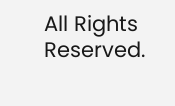All Rights Reserved.